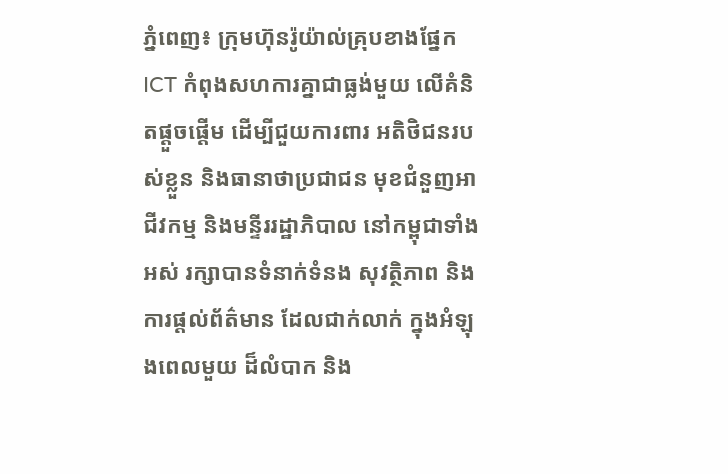ភ្នំពេញ៖ ក្រុមហ៊ុនរ៉ូយ៉ាល់គ្រុបខាងផ្នែក ICT កំពុងសហការគ្នាជាធ្លង់មួយ លើគំនិតផ្តួចផ្តើម ដើម្បីជួយការពារ អតិថិជនរបស់ខ្លួន និងធានាថាប្រជាជន មុខជំនួញអាជីវកម្ម និងមន្ទីររដ្ឋាភិបាល នៅកម្ពុជាទាំងអស់ រក្សាបានទំនាក់ទំនង សុវត្ថិភាព និងការផ្តល់ព័ត៌មាន ដែលជាក់លាក់ ក្នុងអំឡុងពេលមួយ ដ៏លំបាក និង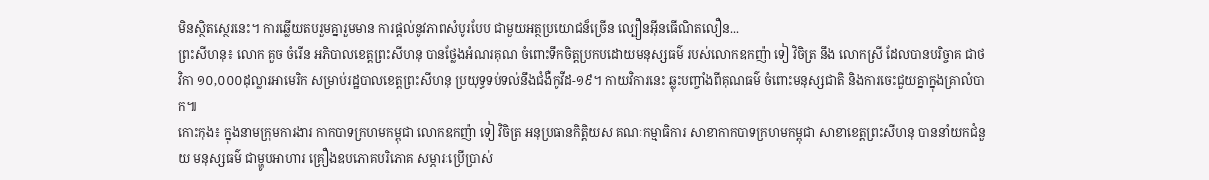មិនស្ថិតស្ថេរនេះ។ ការឆ្លើយតបរួមគ្នារួមមាន ការផ្តល់នូវភាពសំបូរបែប ជាមួយអត្ថប្រយោជន៏ច្រើន ល្បឿនអ៊ីនធើណិតលឿន...
ព្រះសីហនុ៖ លោក គួច ចំរើន អភិបាលខេត្តព្រះសីហនុ បានថ្លែងអំណរគុណ ចំពោះទឹកចិត្តប្រកបដោយមនុស្សធម៌ របស់លោកឧកញ៉ា ទៀ វិចិត្រ នឹង លោកស្រី ដែលបានបរិច្ចាគ ជាថវិកា ១០,០០០ដុល្លារអាមេរិក សម្រាប់រដ្ឋបាលខេត្តព្រះសីហនុ ប្រយុទ្ធទប់ទល់នឹងជំងឺកូវីដ-១៩។ កាយវិការនេះ ឆ្លុះបញ្ចាំងពីគុណធម៌ ចំពោះមនុស្សជាតិ និងការចេះជួយគ្នាក្នុងគ្រាលំបាក៕
កោះកុង៖ ក្នុងនាមក្រុមការងារ កាកបាទក្រហមកម្ពុជា លោកឧកញ៉ា ទៀ វិចិត្រ អនុប្រធានកិត្តិយស គណៈកម្មាធិការ សាខាកាកបាទក្រហមកម្ពុជា សាខាខេត្តព្រះសីហនុ បាននាំយកជំនួយ មនុស្សធម៌ ជាម្ហូបអាហារ គ្រឿងឧបភោគបរិភោគ សម្ភារៈប្រើប្រាស់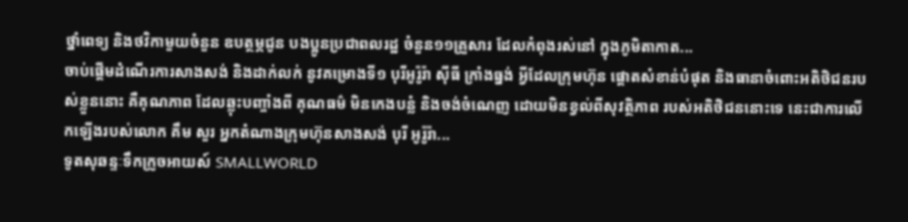ថ្នាំពេទ្យ និងថវិកាមួយចំនួន ឧបត្ថម្ភជូន បងប្អូនប្រជាពលរដ្ឋ ចំនួន១១គ្រួសារ ដែលកំពុងរស់នៅ ក្នុងភូមិតាកាត...
ចាប់ផ្តើមដំណើរការសាងសង់ និងដាក់លក់ នូវគម្រោងទី១ បុរីអូរ៉ូរ៉ា ស៊ីធី ក្រាំងធ្នង់ អ្វីដែលក្រុមហ៊ុន ផ្តោតសំខាន់បំផុត និងធានាចំពោះអតិថិជនរបស់ខ្លួននោះ គឺគុណភាព ដែលឆ្លុះបញ្ចាំងពី គុណធម៌ មិនកេងបន្លំ និងចង់ចំណេញ ដោយមិនខ្វល់ពីសុវត្ថិភាព របស់អតិថិជននោះទេ នេះជាការលើកឡើងរបស់លោក គឹម សួរ អ្នកតំណាងក្រុមហ៊ុនសាងសង់ បុរី អូរ៉ូរ៉ា...
ទូតសុឆន្ទៈទឹកក្រូចអាយស៍ SMALLWORLD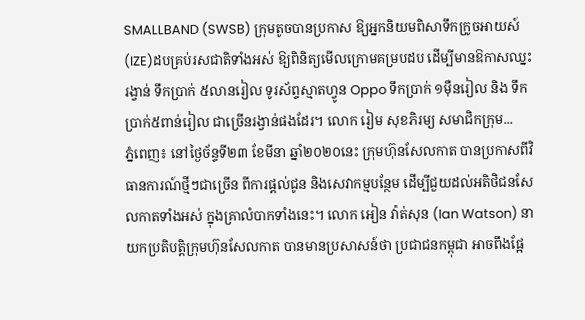SMALLBAND (SWSB) ក្រុមតូចបានប្រកាស ឱ្យអ្នកនិយមពិសាទឹកក្រូចអាយស៍ (IZE)ដបគ្រប់រសជាតិទាំងអស់ ឱ្យពិនិត្យមើលក្រោមគម្របដប ដើម្បីមានឱកាសឈ្នះរង្វាន់ ទឹកប្រាក់ ៥លានរៀល ទូរស័ព្ទស្មាតហ្វូន Oppo ទឹកប្រាក់ ១ម៉ឺនរៀល និង ទឹកប្រាក់៥ពាន់រៀល ជាច្រើនរង្វាន់ផងដែរ។ លោក រៀម សុខភិរម្យ សមាជិកក្រុម...
ភ្នំពេញ៖ នៅថ្ងៃច័ន្ទទី២៣ ខែមីនា ឆ្នាំ២០២០នេះ ក្រុមហ៊ុនសែលកាត បានប្រកាសពីវិធានការណ៍ថ្មីៗជាច្រើន ពីការផ្តល់ជូន និងសេវាកម្មបន្ថែម ដើម្បីជួយដល់អតិថិជនសែលកាតទាំងអស់ ក្នុងគ្រាលំបាកទាំងនេះ។ លោក អៀន វ៉ាត់សុន (Ian Watson) នាយកប្រតិបត្តិក្រុមហ៊ុនសែលកាត បានមានប្រសាសន៍ថា ប្រជាជនកម្ពុជា អាចពឹងផ្អែ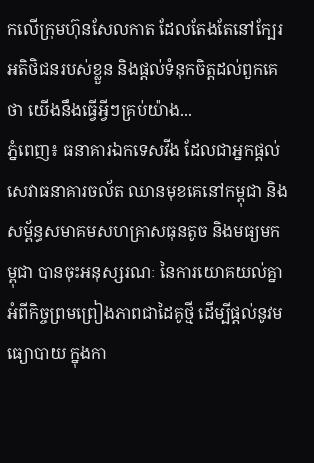កលើក្រុមហ៊ុនសែលកាត ដែលតែងតែនៅក្បែរអតិថិជនរបស់ខ្លួន និងផ្តល់ទំនុកចិត្តដល់ពួកគេថា យើងនឹងធ្វើអ្វីៗគ្រប់យ៉ាង...
ភ្នំពេញ៖ ធនាគារឯកទេសវីង ដែលជាអ្នកផ្តល់សេវាធនាគារចល័ត ឈានមុខគេនៅកម្ពុជា និង សម័្ពន្ធសមាគមសហគ្រាសធុនតូច និងមធ្យមកម្ពុជា បានចុះអនុស្សរណៈ នៃការយោគយល់គ្នា អំពីកិច្ចព្រមព្រៀងភាពជាដៃគូថ្មី ដើម្បីផ្តល់នូវមធ្យោបាយ ក្នុងកា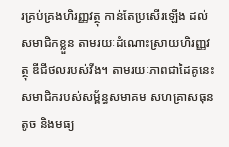រគ្រប់គ្រងហិរញ្ញវត្ថុ កាន់តែប្រសើរឡើង ដល់សមាជិកខ្លួន តាមរយៈដំណោះស្រាយហិរញ្ញវត្ថុ ឌីជីថលរបស់វីង។ តាមរយៈភាពជាដៃគូនេះ សមាជិករបស់សម័្ពន្ធសមាគម សហគ្រាសធុនតូច និងមធ្យ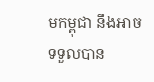មកម្ពុជា នឹងអាចទទួលបាន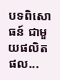បទពិសោធន៍ ជាមួយផលិតផល...